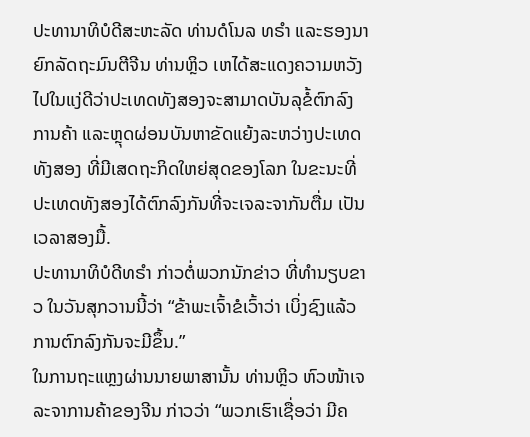ປະທານາທິບໍດີສະຫະລັດ ທ່ານດໍໂນລ ທຣຳ ແລະຮອງນາຍົກລັດຖະມົນຕີຈີນ ທ່ານຫຼິວ ເຫໄດ້ສະແດງຄວາມຫວັງໄປໃນແງ່ດີວ່າປະເທດທັງສອງຈະສາມາດບັນລຸຂໍ້ຕົກລົງການຄ້າ ແລະຫຼຸດຜ່ອນບັນຫາຂັດແຍ້ງລະຫວ່າງປະເທດທັງສອງ ທີ່ມີເສດຖະກິດໃຫຍ່ສຸດຂອງໂລກ ໃນຂະນະທີ່ປະເທດທັງສອງໄດ້ຕົກລົງກັນທີ່ຈະເຈລະຈາກັນຕື່ມ ເປັນເວລາສອງມື້.
ປະທານາທິບໍດີທຣຳ ກ່າວຕໍ່ພວກນັກຂ່າວ ທີ່ທຳນຽບຂາວ ໃນວັນສຸກວານນີ້ວ່າ “ຂ້າພະເຈົ້າຂໍເວົ້າວ່າ ເບິ່ງຊົງແລ້ວ ການຕົກລົງກັນຈະມີຂຶ້ນ.”
ໃນການຖະແຫຼງຜ່ານນາຍພາສານັ້ນ ທ່ານຫຼິວ ຫົວໜ້າເຈລະຈາການຄ້າຂອງຈີນ ກ່າວວ່າ “ພວກເຮົາເຊື່ອວ່າ ມີຄ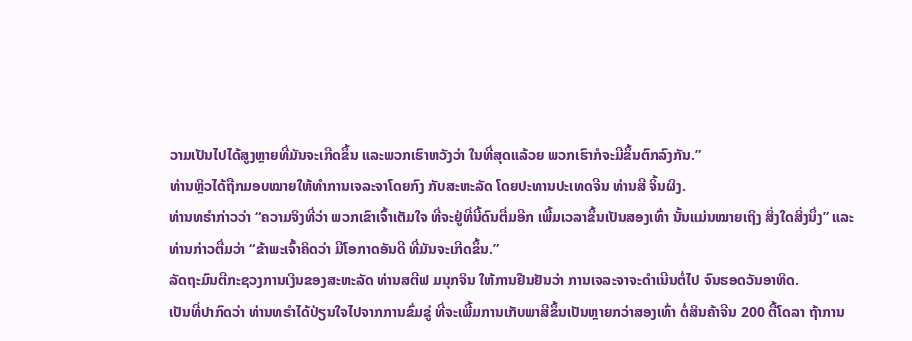ວາມເປັນໄປໄດ້ສູງຫຼາຍທີ່ມັນຈະເກີດຂຶ້ນ ແລະພວກເຮົາຫວັງວ່າ ໃນທີ່ສຸດແລ້ວຍ ພວກເຮົາກໍຈະມີຂຶ້ນຕົກລົງກັນ.”
ທ່ານຫຼິວໄດ້ຖືກມອບໝາຍໃຫ້ທຳການເຈລະຈາໂດຍກົງ ກັບສະຫະລັດ ໂດຍປະທານປະເທດຈີນ ທ່ານສີ ຈິ້ນຜິງ.
ທ່ານທຣຳກ່າວວ່າ “ຄວາມຈິງທີ່ວ່າ ພວກເຂົາເຈົ້າເຕັມໃຈ ທີ່ຈະຢູ່ທີ່ນີ້ດົນຕື່ມອີກ ເພີ້ມເວລາຂຶ້ນເປັນສອງເທົ່າ ນັ້ນແມ່ນໝາຍເຖິງ ສິ່ງໃດສິ່ງນຶ່ງ” ແລະທ່ານກ່າວຕື່ມວ່າ “ຂ້າພະເຈົ້າຄິດວ່າ ມີໂອກາດອັນດີ ທີ່ມັນຈະເກີດຂຶ້ນ.”
ລັດຖະມົນຕີກະຊວງການເງິນຂອງສະຫະລັດ ທ່ານສຕີຟ ມນຸກຈິນ ໃຫ້ການຢືນຢັນວ່າ ການເຈລະຈາຈະດຳເນີນຕໍ່ໄປ ຈົນຮອດວັນອາທິດ.
ເປັນທີ່ປາກົດວ່າ ທ່ານທຣຳໄດ້ປ່ຽນໃຈໄປຈາກການຂົ່ມຂູ່ ທີ່ຈະເພີ້ມການເກັບພາສີຂຶ້ນເປັນຫຼາຍກວ່າສອງເທົ່າ ຕໍ່ສິນຄ້າຈີນ 200 ຕື້ໂດລາ ຖ້າການ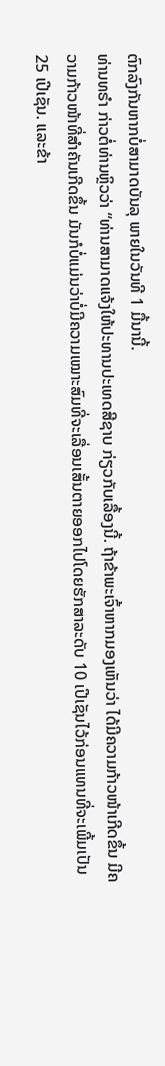ຕົກລົງກັນຫາກບໍ່ສາມາດບັນລຸ ພາຍໃນວັນທີ 1 ມື້ນານີ້.
ທ່ານທຣຳ ກ່າວຕໍ່ທ່ານຫຼິວວ່າ “ທ່ານສາມາດແຈ້ງໃຫ້ປະທານປະເທດສີຊາບ ກ່ຽວກັບເລື້ອງນີ້. ຖ້າຂ້າພະເຈົ້າຫາກມອງເຫັນວ່າ ໄດ້ມີຄວາມກ້າວໜ້າເກີດຂຶ້ນ ມີຄວາມກ້າວໜ້າທີ່ສຳຄັນເກີດຂຶ້ນ ມັນກໍບໍ່ແມ່ນວ່າບໍ່ມີຄວາມເໝາະສົມທີ່ຈະເລື່ອນເສັ້ນຕາຍອອກໄປໂດຍຮັກສາລະດັບ 10 ເປີເຊັນໄວ້ກ່ອນແທນທີ່ຈະເພີ້ມເປັນ 25 ເປີເຊັນ. ແລະຂ້າ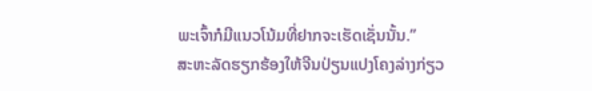ພະເຈົ້າກໍມີແນວໂນ້ມທີ່ຢາກຈະເຮັດເຊັ່ນນັ້ນ.”
ສະຫະລັດຮຽກຮ້ອງໃຫ້ຈີນປ່ຽນແປງໂຄງລ່າງກ່ຽວ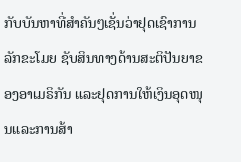ກັບບັນຫາທີ່ສຳຄັນໆເຊັ່ນວ່າຢຸດເຊົາການລັກຂະໂມຍ ຊັບສິນທາງດ້ານສະຕິປັນຍາຂອງອາເມຣິກັນ ແລະຢຸດການໃຫ້ເງິນອຸດໜຸນແລະການສ້າ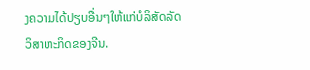ງຄວາມໄດ້ປຽບອື່ນໆໃຫ້ແກ່ບໍລິສັດລັດວິສາຫະກິດຂອງຈີນ.